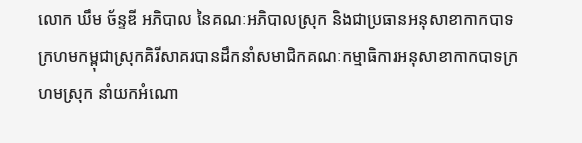លោក ឃឹម ច័ន្ទឌី អភិបាល នៃគណៈអភិបាលស្រុក និងជាប្រធានអនុសាខាកាកបាទក្រហមកម្ពុជាស្រុកគិរីសាគរបានដឹកនាំសមាជិកគណៈកម្មាធិការអនុសាខាកាកបាទក្រហមស្រុក នាំយកអំណោ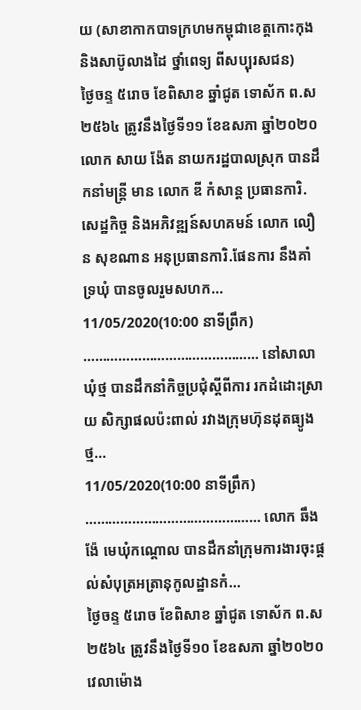យ (សាខាកាកបាទក្រហមកម្ពុជាខេត្តកោះកុង និងសាប៊ូលាងដៃ ថ្នាំពេទ្យ ពីសប្បុរសជន)
ថ្ងៃចន្ទ ៥រោច ខែពិសាខ ឆ្នាំជូត ទោស័ក ព.ស២៥៦៤ ត្រូវនឹងថ្ងៃទី១១ ខែឧសភា ឆ្នាំ២០២០ លោក សាយ ង៉ែត នាយករដ្ឋបាលស្រុក បានដឹកនាំមន្ត្រី មាន លោក ឌី កំសាន្ត ប្រធានការិ.សេដ្ឋកិច្ច និងអភិវឌ្ឍន៍សហគមន៍ លោក លឿន សុខណាន អនុប្រធានការិ.ផែនការ នឹងគាំទ្រឃុំ បានចូលរួមសហក...
11/05/2020(10:00 នាទីព្រឹក) ……………………………………… នៅសាលាឃុំថ្ម បានដឹកនាំកិច្ចប្រជុំស្តីពីការ រកដំដោះស្រាយ សិក្សាផលប៉ះពាល់ រវាងក្រុមហ៊ុនដុតធ្យូងថ្ម...
11/05/2020(10:00 នាទីព្រឹក) ……………………………………… លោក ឆឹង ង៉ែ មេឃុំកណ្តោល បានដឹកនាំក្រុមការងារចុះផ្ដល់សំបុត្រអត្រានុកូលដ្ឋានកំ...
ថ្ងៃចន្ទ ៥រោច ខែពិសាខ ឆ្នាំជូត ទោស័ក ព.ស ២៥៦៤ ត្រូវនឹងថ្ងៃទី១០ ខែឧសភា ឆ្នាំ២០២០ វេលាម៉ោង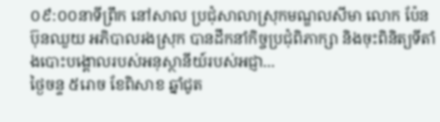០៩:០០នាទីព្រឹក នៅសាល ប្រជុំសាលាស្រុកមណ្ឌលសីមា លោក ប៉ែន ប៊ុនឈួយ អភិបាលរងស្រុក បានដឹកនាំកិច្ចប្រជុំពិភាក្សា និងចុះពិនិត្យទីតាំងបោះបង្គោលរបស់អនុស្ថានីយ៍របស់អជ្ញា...
ថ្ងៃចន្ទ ៥រោច ខែពិសាខ ឆ្នាំជូត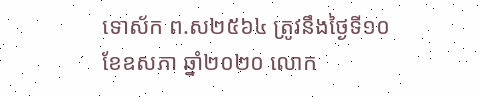ទោស័ក ព.ស២៥៦៤ ត្រូវនឹងថ្ងៃទី១០ ខែឧសភា ឆ្នាំ២០២០ លោក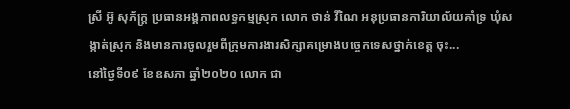ស្រី អ៊ូ សុភ័ក្រ្ត ប្រធានអង្គភាពលទ្ធកម្មស្រុក លោក ថាន់ វីណៃ អនុប្រធានការិយាល័យគាំទ្រ ឃុំសង្កាត់ស្រុក និងមានការចូលរួមពីក្រុមការងារសិក្សាគម្រោងបច្ចេកទេសថ្នាក់ខេត្ត ចុះ...
នៅថ្ងៃទី០៩ ខែឧសភា ឆ្នាំ២០២០ លោក ជា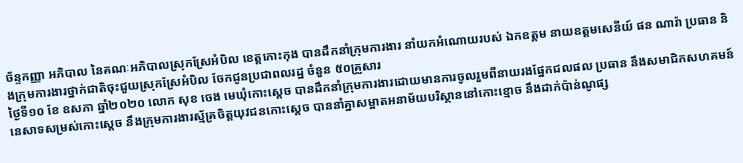ច័ន្ទកញ្ញា អភិបាល នៃគណៈអភិបាលស្រុកស្រែអំបិល ខេត្តកោះកុង បានដឹកនាំក្រុមការងារ នាំយកអំណោយរបស់ ឯកឧត្តម នាយឧត្តមសេនីយ៍ ផន ណារ៉ា ប្រធាន និងក្រុមការងារថ្នាក់ជាតិចុះជួយស្រុកស្រែអំបិល ចែកជូនប្រជាពលរដ្ឋ ចំនួន ៥០គ្រួសារ
ថ្ងៃទី១០ ខែ ឧសភា ឆ្នាំ២០២០ លោក សុខ ចេង មេឃុំកោះស្ដេច បានដឹកនាំក្រុមការងារដោយមានការចូលរួមពីនាយរងផ្នែកជលផល ប្រធាន នឹងសមាជិកសហគមន៍នេសាទសម្រស់កោះស្ដេច នឹងក្រុមការងារស្ម័គ្រចិត្តយុវជនកោះស្ដេច បាននាំគ្នាសម្អាតអនាម័យបរិស្ថាននៅកោះខ្មោច នឹងដាក់ប៉ាន់ណូផ្ស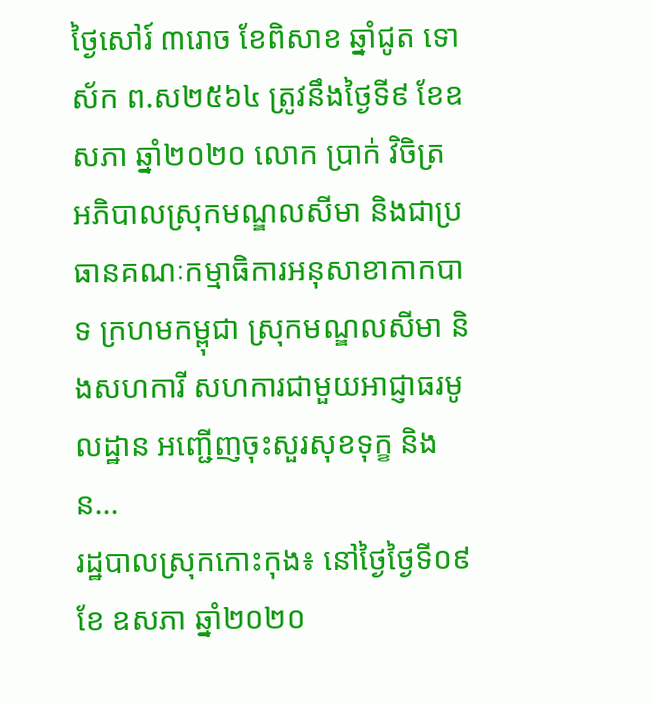ថ្ងៃសៅរ៍ ៣រោច ខែពិសាខ ឆ្នាំជូត ទោស័ក ព.ស២៥៦៤ ត្រូវនឹងថ្ងៃទី៩ ខែឧសភា ឆ្នាំ២០២០ លោក ប្រាក់ វិចិត្រ អភិបាលស្រុកមណ្ឌលសីមា និងជាប្រធានគណៈកម្មាធិការអនុសាខាកាកបាទ ក្រហមកម្ពុជា ស្រុកមណ្ឌលសីមា និងសហការី សហការជាមួយអាជ្ញាធរមូលដ្ឋាន អញ្ជើញចុះសួរសុខទុក្ខ និង ន...
រដ្ឋបាលស្រុកកោះកុង៖ នៅថ្ងៃថៃ្ងទី០៩ ខែ ឧសភា ឆ្នាំ២០២០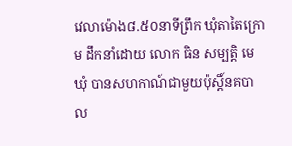វេលាម៉ោង៨.៥០នាទីព្រឹក ឃុំតាតៃក្រោម ដឹកនាំដោយ លោក ធិន សម្បត្តិ មេឃុំ បានសហកាណ៍ជាមួយប៉ុស្តិ៍នគបាល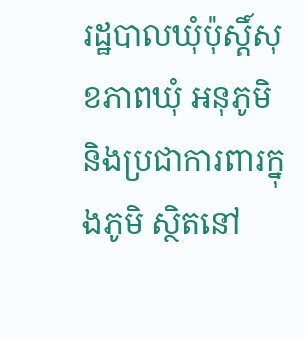រដ្ឋបាលឃុំប៉ុស្តិ៍សុខភាពឃុំ អនុភូមិ និងប្រជាការពារក្នុងភូមិ ស្ថិតនៅ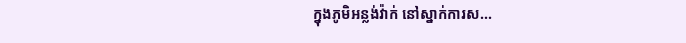ក្នុងភូមិអន្លង់វ៉ាក់ នៅស្នាក់ការស...